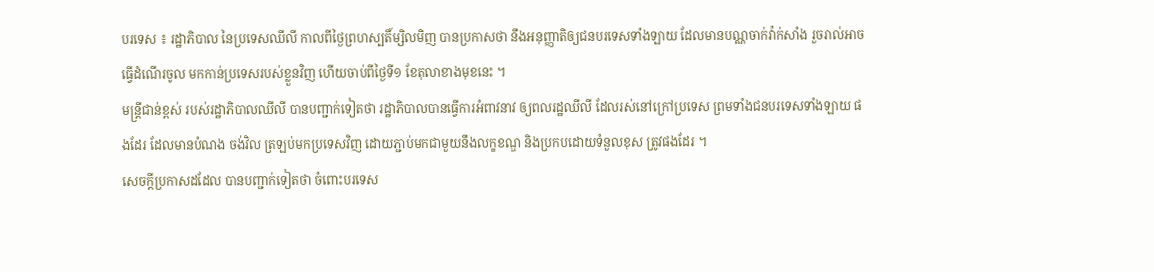បរទេស ៖ រដ្ឋាភិបាល នៃប្រទេសឈីលី កាលពីថ្ងៃព្រហស្បតិ៍ម្សិលមិញ បានប្រកាសថា នឹងអនុញ្ញាតិឲ្យជនបរទេសទាំងឡាយ ដែលមានបណ្ណចាក់វ៉ាក់សាំង រួចរាល់អាចធ្វើដំណើរចូល មកកាន់ប្រទេសរបស់ខ្លួនវិញ ហើយចាប់ពីថ្ងៃទី១ ខែតុលាខាងមុខនេះ ។
មន្ត្រីជាន់ខ្ពស់ របស់រដ្ឋាភិបាលឈីលី បានបញ្ជាក់ទៀតថា រដ្ឋាភិបាលបានធ្វើការអំពាវនាវ ឲ្យពលរដ្ឋឈីលី ដែលរស់នៅក្រៅប្រទេស ព្រមទាំងជនបរទេសទាំងឡាយ ផងដែរ ដែលមានបំណង ចង់វិល ត្រឡប់មកប្រទេសវិញ ដោយភ្ជាប់មកជាមួយនឹងលក្ខខណ្ឌ និងប្រកបដោយទំនួលខុស ត្រូវផងដែរ ។
សេចក្តីប្រកាសដដែល បានបញ្ជាក់ទៀតថា ចំពោះបរទេស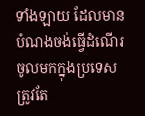ទាំងឡាយ ដែលមានបំណងចង់ធ្វើដំណើរ ចូលមកក្នុងប្រទេសត្រូវតែ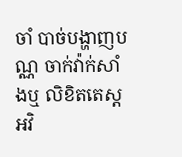ចាំ បាច់បង្ហាញបណ្ណ ចាក់វ៉ាក់សាំងឬ លិខិតតេស្តអវិ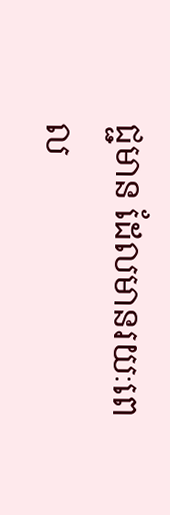ជ្ជមាន ដែលមានរយៈពេល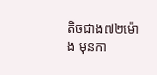តិចជាង៧២ម៉ោង មុនកា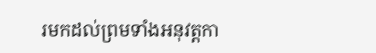រមកដល់ព្រមទាំងអនុវត្តកា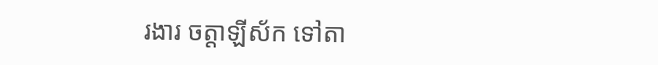រងារ ចត្តាឡីស័ក ទៅតា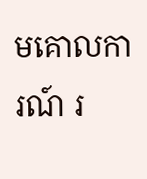មគោលការណ៍ រ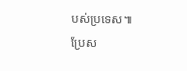បស់ប្រទេស៕
ប្រែស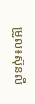ម្រួល៖ស៊ុនលី